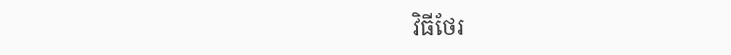វិធីថែរ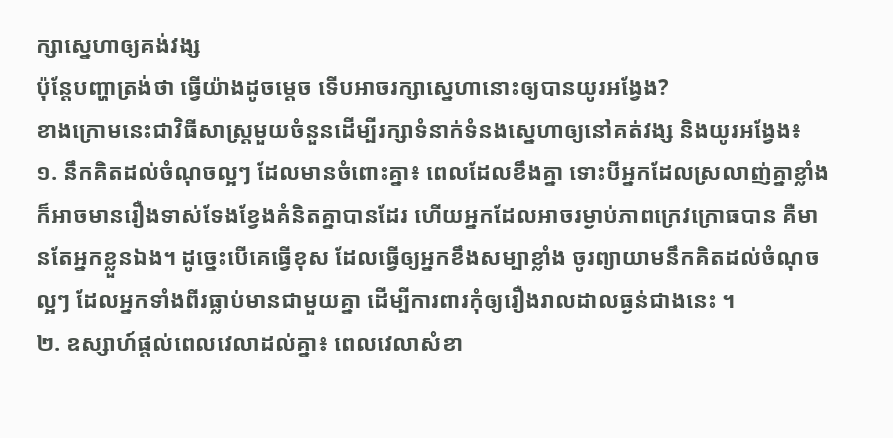ក្សាស្នេហាឲ្យគង់វង្ស
ប៉ុន្ដែបញ្ហាត្រង់ថា ធ្វើយ៉ាងដូចម្ដេច ទើបអាចរក្សាស្នេហានោះឲ្យបានយូរអង្វែង?
ខាងក្រោមនេះជាវិធីសាស្ត្រមួយចំនួនដើម្បីរក្សាទំនាក់ទំនងស្នេហាឲ្យនៅគត់វង្ស និងយូរអង្វែង៖
១. នឹកគិតដល់ចំណុចល្អៗ ដែលមានចំពោះគ្នា៖ ពេលដែលខឹងគ្នា ទោះបីអ្នកដែលស្រលាញ់គ្នាខ្លាំងក៏អាចមានរឿងទាស់ទែងខ្វែងគំនិតគ្នាបានដែរ ហើយអ្នកដែលអាចរម្ងាប់ភាពក្រេវក្រោធបាន គឺមានតែអ្នកខ្លួនឯង។ ដូច្នេះបើគេធ្វើខុស ដែលធ្វើឲ្យអ្នកខឹងសម្បាខ្លាំង ចូរព្យាយាមនឹកគិតដល់ចំណុចល្អៗ ដែលអ្នកទាំងពីរធ្លាប់មានជាមួយគ្នា ដើម្បីការពារកុំឲ្យរឿងរាលដាលធ្ងន់ជាងនេះ ។
២. ឧស្សាហ៍ផ្ដល់ពេលវេលាដល់គ្នា៖ ពេលវេលាសំខា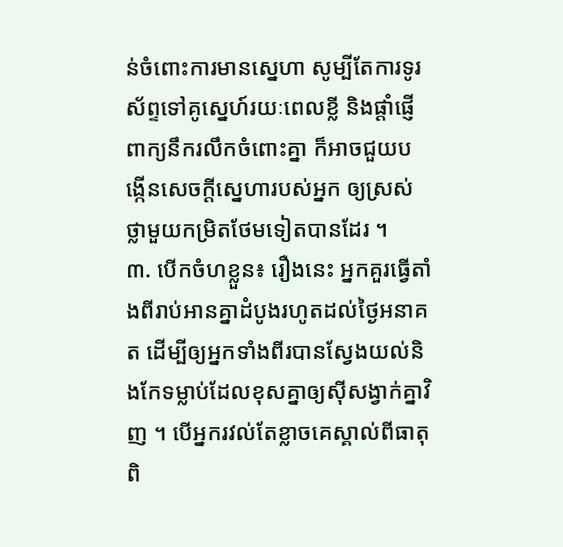ន់ចំពោះការមានស្នេហា សូម្បីតែការទូរស័ព្ទទៅគូស្នេហ៍រយៈពេលខ្លី និងផ្ដាំផ្ញើពាក្យនឹករលឹកចំពោះគ្នា ក៏អាចជួយបង្កើនសេចក្ដីស្នេហារបស់អ្នក ឲ្យស្រស់ថ្លាមួយកម្រិតថែមទៀតបានដែរ ។
៣. បើកចំហខ្លួន៖ រឿងនេះ អ្នកគួរធ្វើតាំងពីរាប់អានគ្នាដំបូងរហូតដល់ថ្ងៃអនាគត ដើម្បីឲ្យអ្នកទាំងពីរបានស្វែងយល់និងកែទម្លាប់ដែលខុសគ្នាឲ្យស៊ីសង្វាក់គ្នាវិញ ។ បើអ្នករវល់តែខ្លាចគេស្គាល់ពីធាតុពិ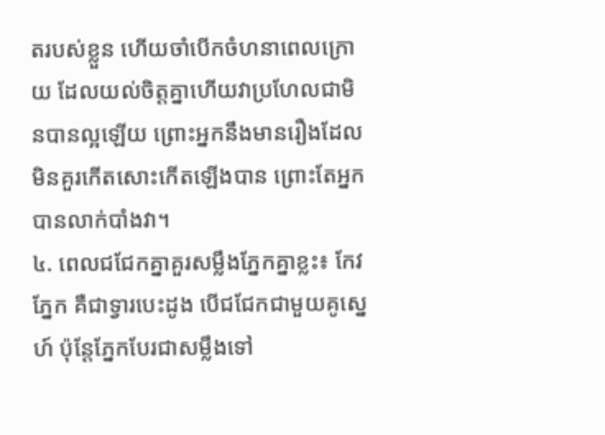តរបស់ខ្លួន ហើយចាំបើកចំហនាពេលក្រោយ ដែលយល់ចិត្តគ្នាហើយវាប្រហែលជាមិនបានល្អឡើយ ព្រោះអ្នកនឹងមានរឿងដែលមិនគួរកើតសោះកើតឡើងបាន ព្រោះតែអ្នកបានលាក់បាំងវា។
៤. ពេលជជែកគ្នាគួរសម្លឹងភ្នែកគ្នាខ្លះ៖ កែវភ្នែក គឺជាទ្វារបេះដូង បើជជែកជាមួយគូស្នេហ៍ ប៉ុន្ដែភ្នែកបែរជាសម្លឹងទៅ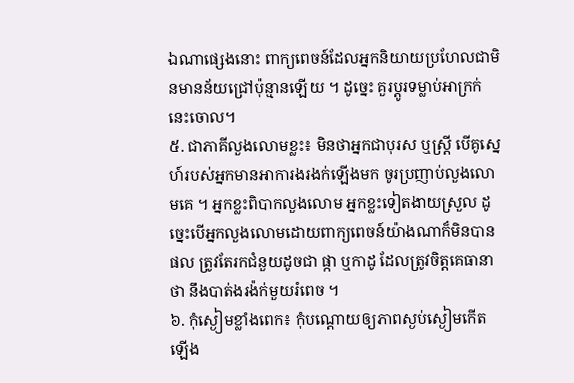ឯណាផ្សេងនោះ ពាក្យពេចន៍ដែលអ្នកនិយាយប្រហែលជាមិនមានន័យជ្រៅប៉ុន្មានឡើយ ។ ដូច្នេះ គួរប្តូរទម្លាប់អាក្រក់នេះចោល។
៥. ជាភាគីលួងលោមខ្លះ៖ មិនថាអ្នកជាបុរស ឬស្ត្រី បើគូស្នេហ៍របស់អ្នកមានអាការងរងក់ឡើងមក ចូរប្រញាប់លួងលោមគេ ។ អ្នកខ្លះពិបាកលួងលោម អ្នកខ្លះទៀតងាយស្រួល ដូច្នេះបើអ្នកលួងលោមដោយពាក្យពេចន៍យ៉ាងណាក៏មិនបានផល ត្រូវតែរកជំនួយដូចជា ផ្កា ឬកាដូ ដែលត្រូវចិត្តគេធានាថា នឹងបាត់ងរង៉ក់មួយរំពេច ។
៦. កុំស្ងៀមខ្លាំងពេក៖ កុំបណ្តោយឲ្យភាពស្ងប់ស្ងៀមកើតឡើង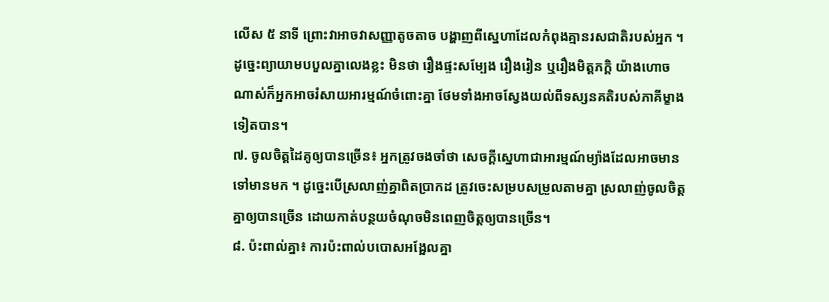លើស ៥ នាទី ព្រោះវាអាចវាសញ្ញាតូចតាច បង្ហាញពីស្នេហាដែលកំពុងគ្មានរសជាតិរបស់អ្នក ។ ដូច្នេះព្យាយាមបបួលគ្នាលេងខ្លះ មិនថា រឿងផ្ទះសម្បែង រឿងរៀន ឬរឿងមិត្តភក្ដិ យ៉ាងហោចណាស់ក៏អ្នកអាចរំសាយអារម្មណ៍ចំពោះគ្នា ថែមទាំងអាចស្វែងយល់ពីទស្សនគតិរបស់ភាគីម្ខាងទៀតបាន។
៧. ចូលចិត្តដៃគូឲ្យបានច្រើន៖ អ្នកត្រូវចងចាំថា សេចក្ដីស្នេហាជាអារម្មណ៍ម្យ៉ាងដែលអាចមានទៅមានមក ។ ដូច្នេះបើស្រលាញ់គ្នាពិតប្រាកដ ត្រូវចេះសម្របសម្រួលតាមគ្នា ស្រលាញ់ចូលចិត្តគ្នាឲ្យបានច្រើន ដោយកាត់បន្ថយចំណុចមិនពេញចិត្តឲ្យបានច្រើន។
៨. ប៉ះពាល់គ្នា៖ ការប៉ះពាល់បបោសអង្អែលគ្នា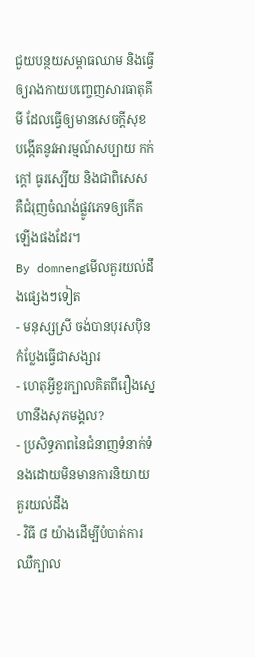ជួយបន្ថយសម្ពាធឈាម និងធ្វើឲ្យរាងកាយបញ្ចេញសារធាតុគីមី ដែលធ្វើឲ្យមានសេចក្ដីសុខ បង្កើតនូវអារម្មណ៍សប្បាយ កក់ក្ដៅ ធូរស្បើយ និងជាពិសេស គឺជំរុញចំណង់ផ្លូវភេទឲ្យកើតឡើងផងដែរ។
By domnengមើលគួរយល់ដឹងផ្សេងៗទៀត
- មនុស្សស្រី ចង់បានបុរសប៉ិនកំប្លែងធ្វើជាសង្សារ
- ហេតុអ្វីខួរក្បាលគិតពីរឿងស្នេហានឹងសុភមង្គល?
- ប្រសិទ្ធភាពនៃជំនាញទំនាក់ទំនងដោយមិនមានការនិយាយ
គួរយល់ដឹង
- វិធី ៨ យ៉ាងដើម្បីបំបាត់ការឈឺក្បាល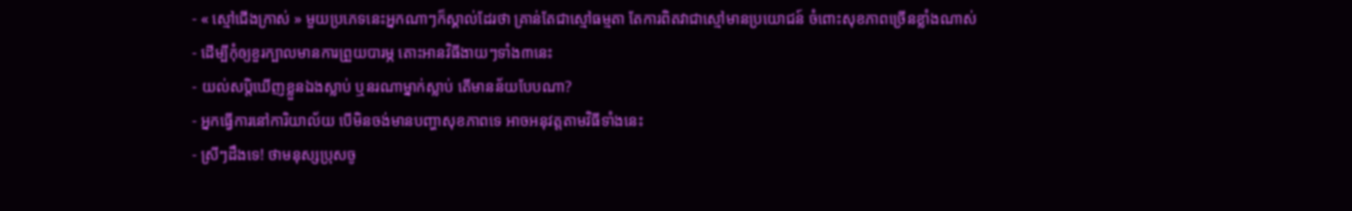- « ស្មៅជើងក្រាស់ » មួយប្រភេទនេះអ្នកណាៗក៏ស្គាល់ដែរថា គ្រាន់តែជាស្មៅធម្មតា តែការពិតវាជាស្មៅមានប្រយោជន៍ ចំពោះសុខភាពច្រើនខ្លាំងណាស់
- ដើម្បីកុំឲ្យខួរក្បាលមានការព្រួយបារម្ភ តោះអានវិធីងាយៗទាំង៣នេះ
- យល់សប្តិឃើញខ្លួនឯងស្លាប់ ឬនរណាម្នាក់ស្លាប់ តើមានន័យបែបណា?
- អ្នកធ្វើការនៅការិយាល័យ បើមិនចង់មានបញ្ហាសុខភាពទេ អាចអនុវត្តតាមវិធីទាំងនេះ
- ស្រីៗដឹងទេ! ថាមនុស្សប្រុសចូ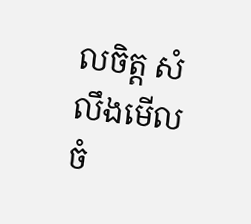លចិត្ត សំលឹងមើលចំ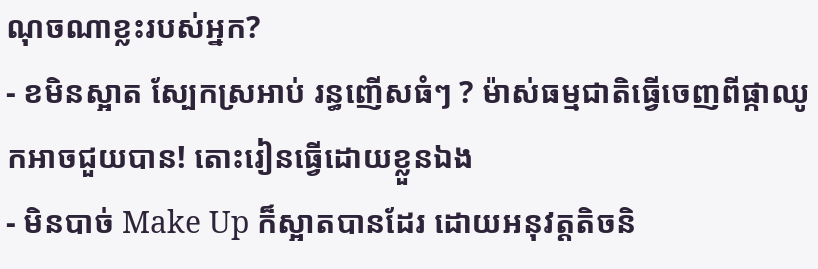ណុចណាខ្លះរបស់អ្នក?
- ខមិនស្អាត ស្បែកស្រអាប់ រន្ធញើសធំៗ ? ម៉ាស់ធម្មជាតិធ្វើចេញពីផ្កាឈូកអាចជួយបាន! តោះរៀនធ្វើដោយខ្លួនឯង
- មិនបាច់ Make Up ក៏ស្អាតបានដែរ ដោយអនុវត្តតិចនិ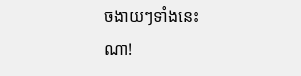ចងាយៗទាំងនេះណា!